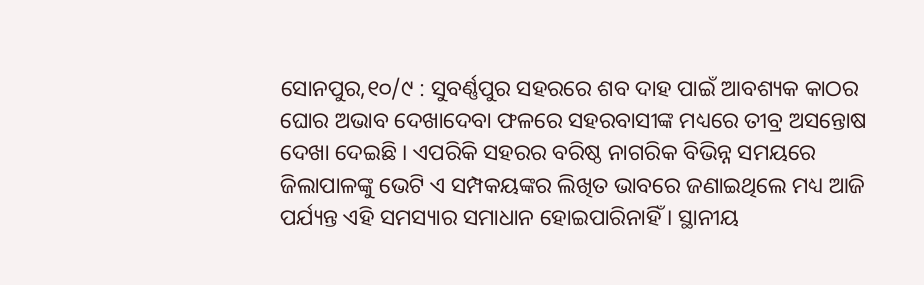ସୋନପୁର,୧୦/୯ : ସୁବର୍ଣ୍ଣପୁର ସହରରେ ଶବ ଦାହ ପାଇଁ ଆବଶ୍ୟକ କାଠର ଘୋର ଅଭାବ ଦେଖାଦେବା ଫଳରେ ସହରବାସୀଙ୍କ ମଧ୍ୟରେ ତୀବ୍ର ଅସନ୍ତୋଷ ଦେଖା ଦେଇଛି । ଏପରିକି ସହରର ବରିଷ୍ଠ ନାଗରିକ ବିଭିନ୍ନ ସମୟରେ ଜିଲାପାଳଙ୍କୁ ଭେଟି ଏ ସମ୍ପକୟଙ୍କର ଲିଖିତ ଭାବରେ ଜଣାଇଥିଲେ ମଧ୍ୟ ଆଜି ପର୍ଯ୍ୟନ୍ତ ଏହି ସମସ୍ୟାର ସମାଧାନ ହୋଇପାରିନାହିଁ । ସ୍ଥାନୀୟ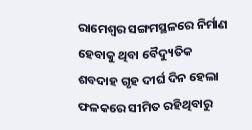ରାମେଶ୍ୱର ସଙ୍ଗମସ୍ଥଳରେ ନିର୍ମାଣ ହେବାକୁ ଥିବା ବୈଦ୍ୟୁତିକ ଶବଦାହ ଗୃହ ଦୀର୍ଘ ଦିନ ହେଲା ଫଳକରେ ସୀମିତ ରହିଥିବାରୁ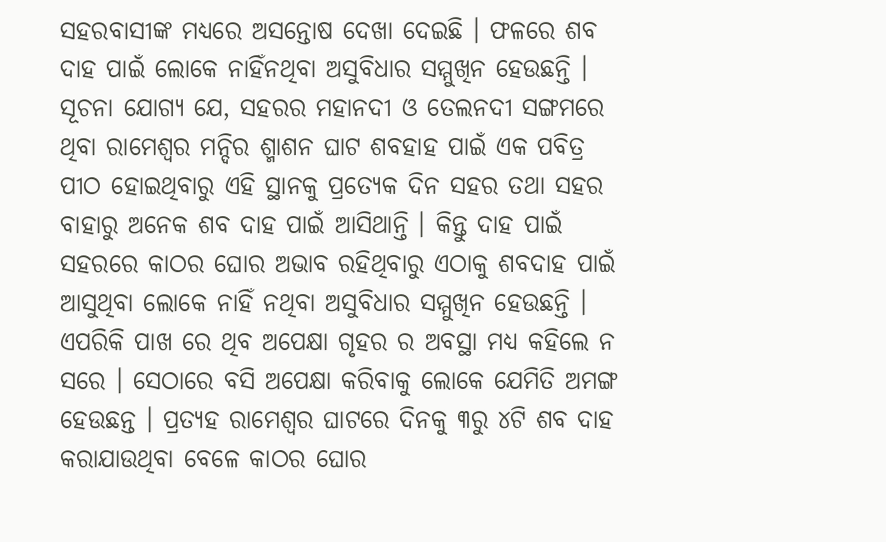ସହରବାସୀଙ୍କ ମଧ୍ୟରେ ଅସନ୍ତୋଷ ଦେଖା ଦେଇଛି । ଫଳରେ ଶବ ଦାହ ପାଇଁ ଲୋକେ ନାହିଁନଥିବା ଅସୁବିଧାର ସମ୍ମୁଖିନ ହେଉଛନ୍ତି । ସୂଚନା ଯୋଗ୍ୟ ଯେ, ସହରର ମହାନଦୀ ଓ ତେଲନଦୀ ସଙ୍ଗମରେ ଥିବା ରାମେଶ୍ୱର ମନ୍ଦିର ଶ୍ମାଶନ ଘାଟ ଶବହାହ ପାଇଁ ଏକ ପବିତ୍ର ପୀଠ ହୋଇଥିବାରୁ ଏହି ସ୍ଥାନକୁ ପ୍ରତ୍ୟେକ ଦିନ ସହର ତଥା ସହର ବାହାରୁ ଅନେକ ଶବ ଦାହ ପାଇଁ ଆସିଥାନ୍ତି । କିନ୍ତୁ ଦାହ ପାଇଁ ସହରରେ କାଠର ଘୋର ଅଭାବ ରହିଥିବାରୁ ଏଠାକୁ ଶବଦାହ ପାଇଁ ଆସୁଥିବା ଲୋକେ ନାହିଁ ନଥିବା ଅସୁବିଧାର ସମ୍ମୁଖିନ ହେଉଛନ୍ତି । ଏପରିକି ପାଖ ରେ ଥିବ ଅପେକ୍ଷା ଗୃହର ର ଅବସ୍ଥା ମଧ୍ୟ କହିଲେ ନ ସରେ । ସେଠାରେ ବସି ଅପେକ୍ଷା କରିବାକୁ ଲୋକେ ଯେମିତି ଅମଙ୍ଗ ହେଉଛନ୍ତ । ପ୍ରତ୍ୟହ ରାମେଶ୍ୱର ଘାଟରେ ଦିନକୁ ୩ରୁ ୪ଟି ଶବ ଦାହ କରାଯାଉଥିବା ବେଳେ କାଠର ଘୋର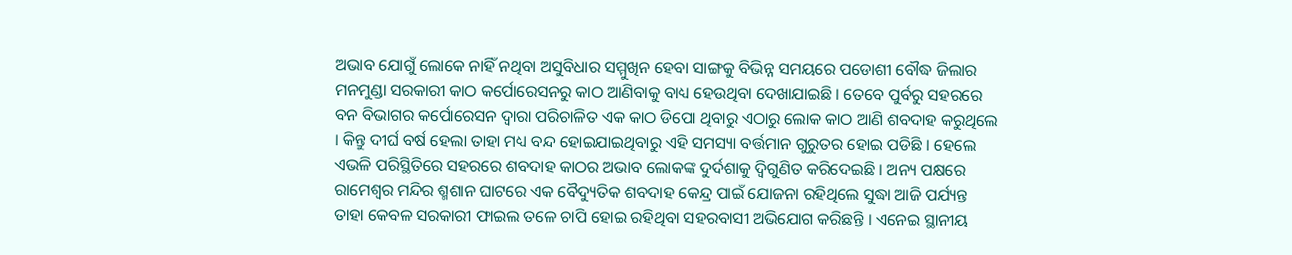ଅଭାବ ଯୋଗୁଁ ଲୋକେ ନାହିଁ ନଥିବା ଅସୁବିଧାର ସମ୍ମୁଖିନ ହେବା ସାଙ୍ଗକୁ ବିଭିନ୍ନ ସମୟରେ ପଡୋଶୀ ବୌଦ୍ଧ ଜିଲାର ମନମୁଣ୍ଡା ସରକାରୀ କାଠ କର୍ପୋରେସନରୁ କାଠ ଆଣିବାକୁ ବାଧ୍ୟ ହେଉଥିବା ଦେଖାଯାଇଛି । ତେବେ ପୁର୍ବରୁ ସହରରେ ବନ ବିଭାଗର କର୍ପୋରେସନ ଦ୍ୱାରା ପରିଚାଳିତ ଏକ କାଠ ଡିପୋ ଥିବାରୁ ଏଠାରୁ ଲୋକ କାଠ ଆଣି ଶବଦାହ କରୁଥିଲେ । କିନ୍ତୁ ଦୀର୍ଘ ବର୍ଷ ହେଲା ତାହା ମଧ୍ୟ ବନ୍ଦ ହୋଇଯାଇଥିବାରୁ ଏହି ସମସ୍ୟା ବର୍ତ୍ତମାନ ଗୁରୁତର ହୋଇ ପଡିଛି । ହେଲେ ଏଭଳି ପରିସ୍ଥିତିରେ ସହରରେ ଶବଦାହ କାଠର ଅଭାବ ଲୋକଙ୍କ ଦୁର୍ଦଶାକୁ ଦ୍ୱିଗୁଣିତ କରିଦେଇଛି । ଅନ୍ୟ ପକ୍ଷରେ ରାମେଶ୍ୱର ମନ୍ଦିର ଶ୍ମଶାନ ଘାଟରେ ଏକ ବୈଦ୍ୟୁତିକ ଶବଦାହ କେନ୍ଦ୍ର ପାଇଁ ଯୋଜନା ରହିଥିଲେ ସୁଦ୍ଧା ଆଜି ପର୍ଯ୍ୟନ୍ତ ତାହା କେବଳ ସରକାରୀ ଫାଇଲ ତଳେ ଚାପି ହୋଇ ରହିଥିବା ସହରବାସୀ ଅଭିଯୋଗ କରିଛନ୍ତି । ଏନେଇ ସ୍ଥାନୀୟ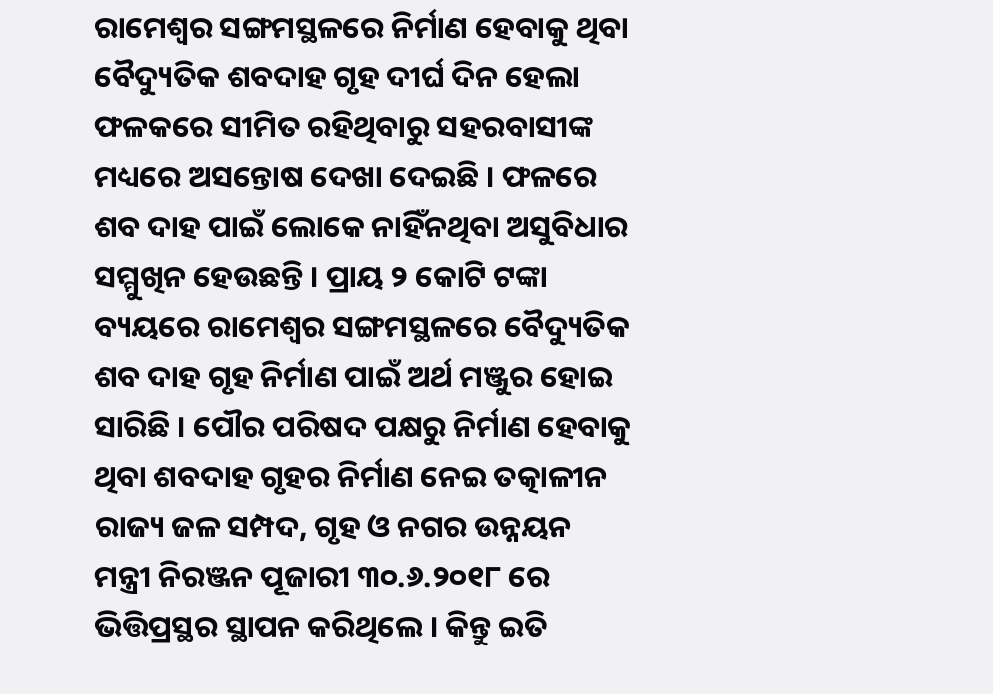ରାମେଶ୍ୱର ସଙ୍ଗମସ୍ଥଳରେ ନିର୍ମାଣ ହେବାକୁ ଥିବା ବୈଦ୍ୟୁତିକ ଶବଦାହ ଗୃହ ଦୀର୍ଘ ଦିନ ହେଲା ଫଳକରେ ସୀମିତ ରହିଥିବାରୁ ସହରବାସୀଙ୍କ ମଧ୍ୟରେ ଅସନ୍ତୋଷ ଦେଖା ଦେଇଛି । ଫଳରେ ଶବ ଦାହ ପାଇଁ ଲୋକେ ନାହିଁନଥିବା ଅସୁବିଧାର ସମ୍ମୁଖିନ ହେଉଛନ୍ତି । ପ୍ରାୟ ୨ କୋଟି ଟଙ୍କା ବ୍ୟୟରେ ରାମେଶ୍ୱର ସଙ୍ଗମସ୍ଥଳରେ ବୈଦ୍ୟୁତିକ ଶବ ଦାହ ଗୃହ ନିର୍ମାଣ ପାଇଁ ଅର୍ଥ ମଞ୍ଜୁର ହୋଇ ସାରିଛି । ପୌର ପରିଷଦ ପକ୍ଷରୁ ନିର୍ମାଣ ହେବାକୁ ଥିବା ଶବଦାହ ଗୃହର ନିର୍ମାଣ ନେଇ ତତ୍କାଳୀନ ରାଜ୍ୟ ଜଳ ସମ୍ପଦ, ଗୃହ ଓ ନଗର ଉନ୍ନୟନ ମନ୍ତ୍ରୀ ନିରଞ୍ଜନ ପୂଜାରୀ ୩୦.୬.୨୦୧୮ ରେ ଭିତ୍ତିପ୍ରସ୍ଥର ସ୍ଥାପନ କରିଥିଲେ । କିନ୍ତୁ ଇତି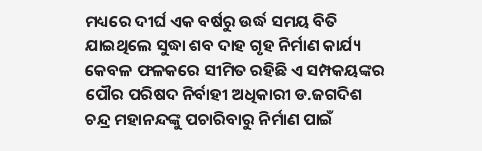ମଧ୍ୟରେ ଦୀର୍ଘ ଏକ ବର୍ଷରୁ ଉର୍ଦ୍ଧ ସମୟ ବିତି ଯାଇଥିଲେ ସୁଦ୍ଧା ଶବ ଦାହ ଗୃହ ନିର୍ମାଣ କାର୍ଯ୍ୟ କେବଳ ଫଳକରେ ସୀମିତ ରହିଛି ଏ ସମ୍ପକୟଙ୍କର ପୌର ପରିଷଦ ନିର୍ବାହୀ ଅଧିକାରୀ ଡ.ଜଗଦିଶ ଚନ୍ଦ୍ର ମହାନନ୍ଦଙ୍କୁ ପଚାରିବାରୁ ନିର୍ମାଣ ପାଇଁ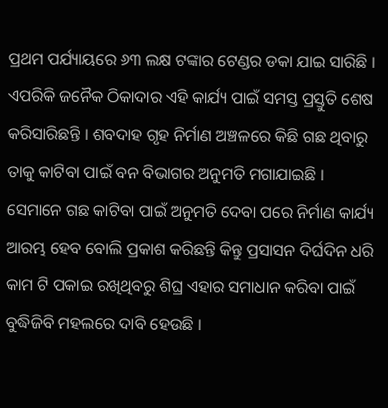ପ୍ରଥମ ପର୍ଯ୍ୟାୟରେ ୬୩ ଲକ୍ଷ ଟଙ୍କାର ଟେଣ୍ଡର ଡକା ଯାଇ ସାରିଛି । ଏପରିକି ଜନୈକ ଠିକାଦାର ଏହି କାର୍ଯ୍ୟ ପାଇଁ ସମସ୍ତ ପ୍ରସ୍ତୁତି ଶେଷ କରିସାରିଛନ୍ତି । ଶବଦାହ ଗୃହ ନିର୍ମାଣ ଅଞ୍ଚଳରେ କିଛି ଗଛ ଥିବାରୁ ତାକୁ କାଟିବା ପାଇଁ ବନ ବିଭାଗର ଅନୁମତି ମଗାଯାଇଛି । ସେମାନେ ଗଛ କାଟିବା ପାଇଁ ଅନୁମତି ଦେବା ପରେ ନିର୍ମାଣ କାର୍ଯ୍ୟ ଆରମ୍ଭ ହେବ ବୋଲି ପ୍ରକାଶ କରିଛନ୍ତି କିନ୍ତୁ ପ୍ରସାସନ ଦିର୍ଘଦିନ ଧରି କାମ ଟି ପକାଇ ରଖିଥିବରୁ ଶିଘ୍ର ଏହାର ସମାଧାନ କରିବା ପାଇଁ ବୁଦ୍ଧିଜିବି ମହଲରେ ଦାବି ହେଉଛି ।